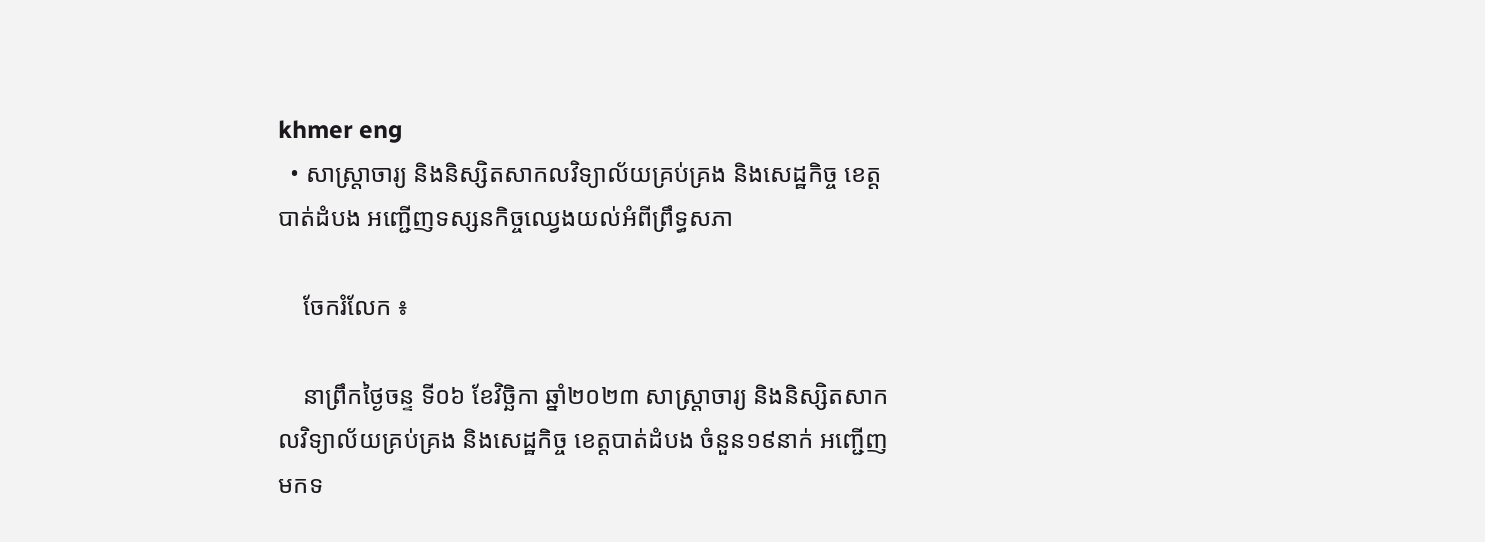khmer eng
  • សាស្ត្រាចារ្យ និងនិស្សិតសាកលវិទ្យាល័យគ្រប់គ្រង និងសេដ្ឋកិច្ច ខេត្តបាត់ដំបង អញ្ជើញទស្សនកិច្ចឈ្វេងយល់អំពីព្រឹទ្ធសភា

    ចែករំលែក ៖

    នាព្រឹកថ្ងៃចន្ទ ទី០៦ ខែវិច្ឆិកា ឆ្នាំ២០២៣ សាស្ត្រាចារ្យ និងនិស្សិតសាកលវិទ្យាល័យគ្រប់គ្រង និងសេដ្ឋកិច្ច ខេត្តបាត់ដំបង ចំនួន១៩នាក់ អញ្ជើញមកទ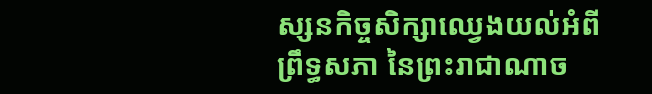ស្សនកិច្ចសិក្សាឈ្វេងយល់អំពីព្រឹទ្ធសភា នៃព្រះរាជាណាច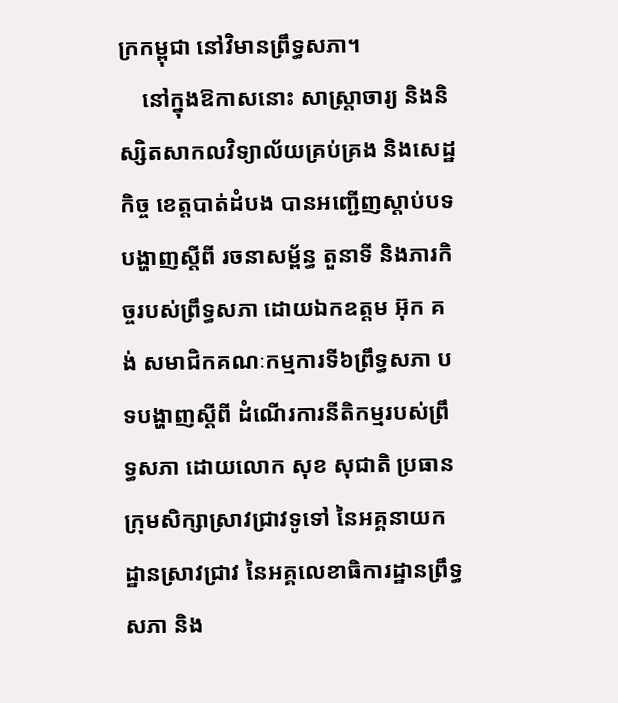ក្រកម្ពុជា នៅវិមានព្រឹទ្ធសភា។
    នៅក្នុងឱកាសនោះ សាស្ត្រាចារ្យ និងនិស្សិតសាកលវិទ្យាល័យគ្រប់គ្រង និងសេដ្ឋកិច្ច ខេត្តបាត់ដំបង បានអញ្ជើញស្តាប់បទបង្ហាញស្តីពី រចនាសម្ព័ន្ធ តួនាទី និងភារកិច្ចរបស់ព្រឹទ្ធសភា ដោយឯកឧត្តម អ៊ុក គង់ សមាជិកគណៈកម្មការទី៦ព្រឹទ្ធសភា បទបង្ហាញស្តីពី ដំណើរការនីតិកម្មរបស់ព្រឹទ្ធសភា ដោយលោក សុខ សុជាតិ ប្រធានក្រុមសិក្សាស្រាវជ្រាវទូទៅ នៃអគ្គនាយកដ្ឋានស្រាវជ្រាវ នៃអគ្គលេខាធិការដ្ឋានព្រឹទ្ធសភា និង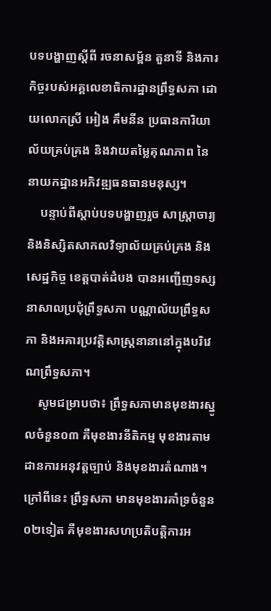បទបង្ហាញស្តីពី រចនាសម្ព័ន តួនាទី និងភារកិច្ចរបស់អគ្គលេខាធិការដ្ឋានព្រឹទ្ធសភា ដោយលោកស្រី អៀង គឹមនីន ប្រធានការិយាល័យគ្រប់គ្រង និងវាយតម្លៃគុណភាព នៃនាយកដ្ឋានអភិវឌ្ឍធនធានមនុស្ស។
    បន្ទាប់ពីស្តាប់បទបង្ហាញរួច សាស្ត្រាចារ្យ និងនិស្សិតសាកលវិទ្យាល័យគ្រប់គ្រង និងសេដ្ឋកិច្ច ខេត្តបាត់ដំបង បានអញ្ជើញទស្សនាសាលប្រជុំព្រឹទ្ធសភា បណ្ណាល័យព្រឹទ្ធសភា និងអគារប្រវត្តិសាស្រ្តនានានៅក្នុងបរិវេណព្រឹទ្ធសភា។
    សូមជម្រាបថា៖ ព្រឹទ្ធសភាមានមុខងារស្នូលចំនួន០៣ គឺមុខងារនីតិកម្ម មុខងារតាមដានការអនុវត្តច្បាប់ និងមុខងារតំណាង។ ក្រៅពីនេះ ព្រឹទ្ធសភា មានមុខងារគាំទ្រចំនួន ០២ទៀត គឺមុខងារសហប្រតិបត្តិការអ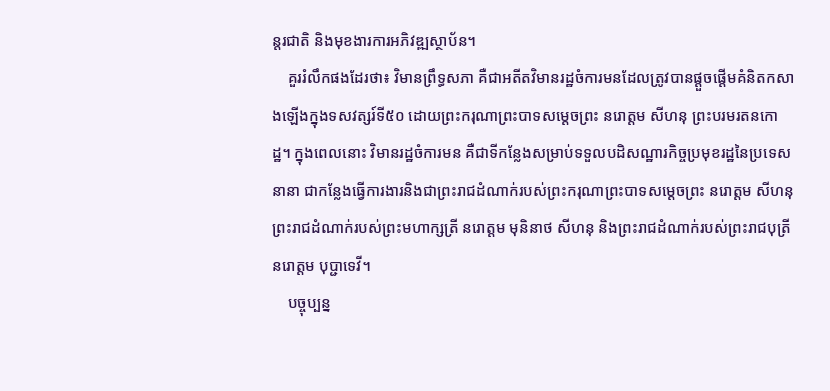ន្តរជាតិ និងមុខងារការអភិវឌ្ឍស្ថាប័ន។
    គួររំលឹកផងដែរថា៖ វិមានព្រឹទ្ធសភា គឺជាអតីតវិមានរដ្ឋចំការមនដែលត្រូវបានផ្តួចផ្តើមគំនិតកសាងឡើងក្នុងទសវត្សរ៍ទី៥០ ដោយព្រះករុណាព្រះបាទសម្តេចព្រះ នរោត្តម សីហនុ ព្រះបរមរតនកោដ្ឋ។ ក្នុងពេលនោះ វិមានរដ្ឋចំការមន គឺជាទីកន្លែងសម្រាប់ទទួលបដិសណ្ឋារកិច្ចប្រមុខរដ្ឋនៃប្រទេសនានា ជាកន្លែងធ្វើការងារនិងជាព្រះរាជដំណាក់របស់ព្រះករុណាព្រះបាទសម្តេចព្រះ នរោត្តម សីហនុ ព្រះរាជដំណាក់របស់ព្រះមហាក្សត្រី នរោត្តម មុនិនាថ សីហនុ និងព្រះរាជដំណាក់របស់ព្រះរាជបុត្រី នរោត្តម បុប្ជាទេវី។
    បច្ចុប្បន្ន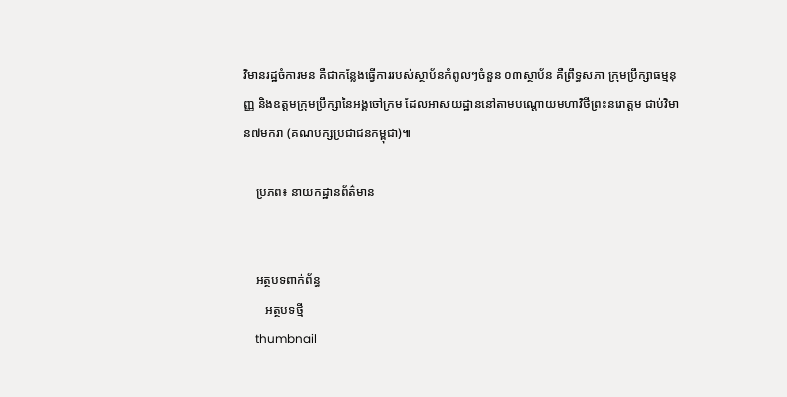វិមានរដ្ឋចំការមន គឺជាកន្លែងធ្វើការរបស់ស្ថាប័នកំពូលៗចំនួន ០៣ស្ថាប័ន គឺព្រឹទ្ធសភា ក្រុមប្រឹក្សាធម្មនុញ្ញ និងឧត្តមក្រុមប្រឹក្សានៃអង្គចៅក្រម ដែលអាសយដ្ឋាននៅតាមបណ្តោយមហាវិថីព្រះនរោត្តម ជាប់វិមាន៧មករា (គណបក្សប្រជាជនកម្ពុជា)៕

    ប្រភព៖ នាយកដ្ឋានព័ត៌មាន


    អត្ថបទពាក់ព័ន្ធ
       អត្ថបទថ្មី
    thumbnail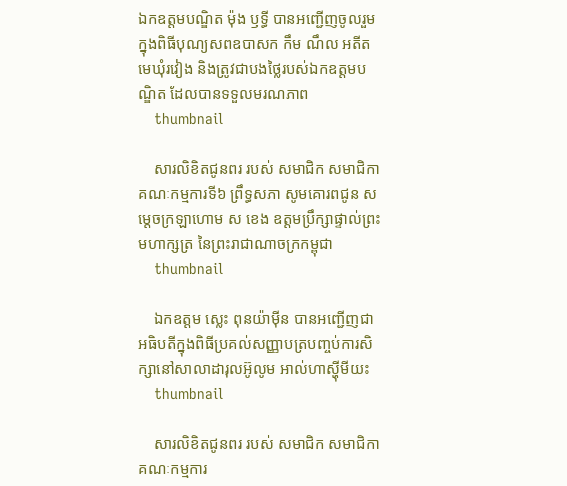ឯកឧត្តមបណ្ឌិត ម៉ុង ឫទ្ធី បានអញ្ជើញចូលរួមក្នុងពិធីបុណ្យសពឧបាសក កឹម ណឹល អតីតមេឃុំរវៀង និងត្រូវជាបងថ្លៃរបស់ឯកឧត្តមបណ្ឌិត ដែលបានទទួលមរណភាព
    thumbnail

    សារលិខិតជូនពរ របស់ សមាជិក សមាជិកា គណៈកម្មការទី៦ ព្រឹទ្ធសភា សូមគោរពជូន សម្តេចក្រឡាហោម ស ខេង ឧត្តមប្រឹក្សាផ្ទាល់ព្រះមហាក្សត្រ នៃព្រះរាជាណាចក្រកម្ពុជា
    thumbnail

    ឯកឧត្តម ស្លេះ ពុនយ៉ាមុីន បានអញ្ជើញជាអធិបតីក្នុងពិធីប្រគល់សញ្ញាបត្របញ្ចប់ការសិក្សានៅសាលាដារុលអ៊ូលូម អាល់ហាស្ហុីមីយះ
    thumbnail

    សារលិខិតជូនពរ របស់ សមាជិក សមាជិកា គណៈកម្មការ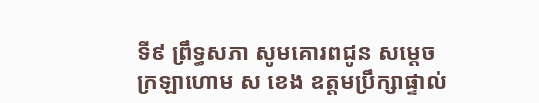ទី៩ ព្រឹទ្ធសភា សូមគោរពជូន សម្តេចក្រឡាហោម ស ខេង ឧត្តមប្រឹក្សាផ្ទាល់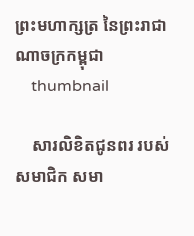ព្រះមហាក្សត្រ នៃព្រះរាជាណាចក្រកម្ពុជា
    thumbnail

    សារលិខិតជូនពរ របស់ សមាជិក សមា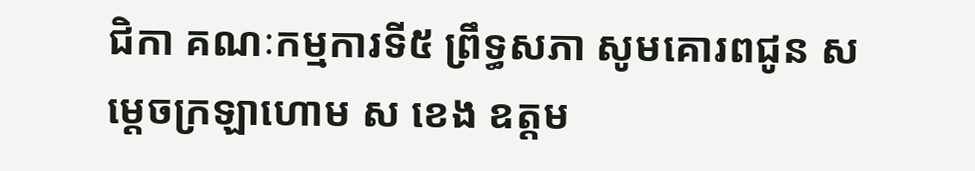ជិកា គណៈកម្មការទី៥ ព្រឹទ្ធសភា សូមគោរពជូន សម្តេចក្រឡាហោម ស ខេង ឧត្តម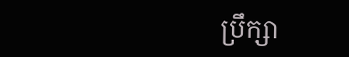ប្រឹក្សា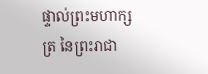ផ្ទាល់ព្រះមហាក្សត្រ នៃព្រះរាជា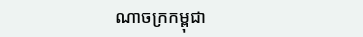ណាចក្រកម្ពុជា